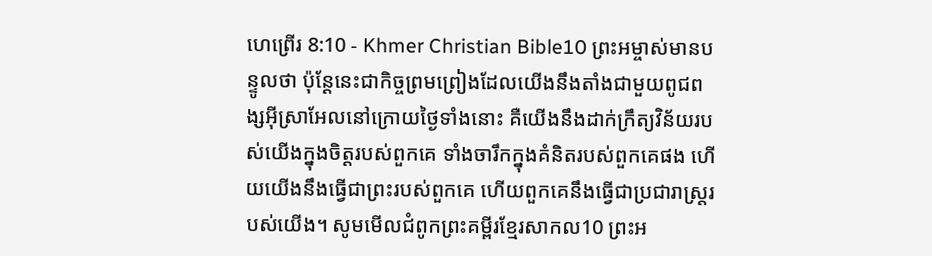ហេព្រើរ 8:10 - Khmer Christian Bible10 ព្រះអម្ចាស់មានបន្ទូលថា ប៉ុន្ដែនេះជាកិច្ចព្រមព្រៀងដែលយើងនឹងតាំងជាមួយពូជពង្សអ៊ីស្រាអែលនៅក្រោយថ្ងៃទាំងនោះ គឺយើងនឹងដាក់ក្រឹត្យវិន័យរបស់យើងក្នុងចិត្ដរបស់ពួកគេ ទាំងចារឹកក្នុងគំនិតរបស់ពួកគេផង ហើយយើងនឹងធ្វើជាព្រះរបស់ពួកគេ ហើយពួកគេនឹងធ្វើជាប្រជារាស្ដ្ររបស់យើង។ សូមមើលជំពូកព្រះគម្ពីរខ្មែរសាកល10 ព្រះអ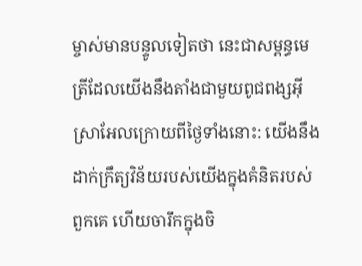ម្ចាស់មានបន្ទូលទៀតថា នេះជាសម្ពន្ធមេត្រីដែលយើងនឹងតាំងជាមួយពូជពង្សអ៊ីស្រាអែលក្រោយពីថ្ងៃទាំងនោះ: យើងនឹងដាក់ក្រឹត្យវិន័យរបស់យើងក្នុងគំនិតរបស់ពួកគេ ហើយចារឹកក្នុងចិ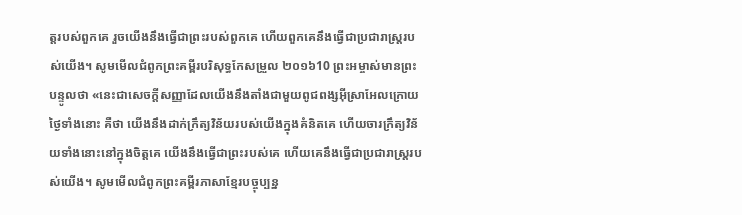ត្តរបស់ពួកគេ រួចយើងនឹងធ្វើជាព្រះរបស់ពួកគេ ហើយពួកគេនឹងធ្វើជាប្រជារាស្ត្ររបស់យើង។ សូមមើលជំពូកព្រះគម្ពីរបរិសុទ្ធកែសម្រួល ២០១៦10 ព្រះអម្ចាស់មានព្រះបន្ទូលថា «នេះជាសេចក្ដីសញ្ញាដែលយើងនឹងតាំងជាមួយពូជពង្សអ៊ីស្រាអែលក្រោយថ្ងៃទាំងនោះ គឺថា យើងនឹងដាក់ក្រឹត្យវិន័យរបស់យើងក្នុងគំនិតគេ ហើយចារក្រឹត្យវិន័យទាំងនោះនៅក្នុងចិត្តគេ យើងនឹងធ្វើជាព្រះរបស់គេ ហើយគេនឹងធ្វើជាប្រជារាស្ត្ររបស់យើង។ សូមមើលជំពូកព្រះគម្ពីរភាសាខ្មែរបច្ចុប្បន្ន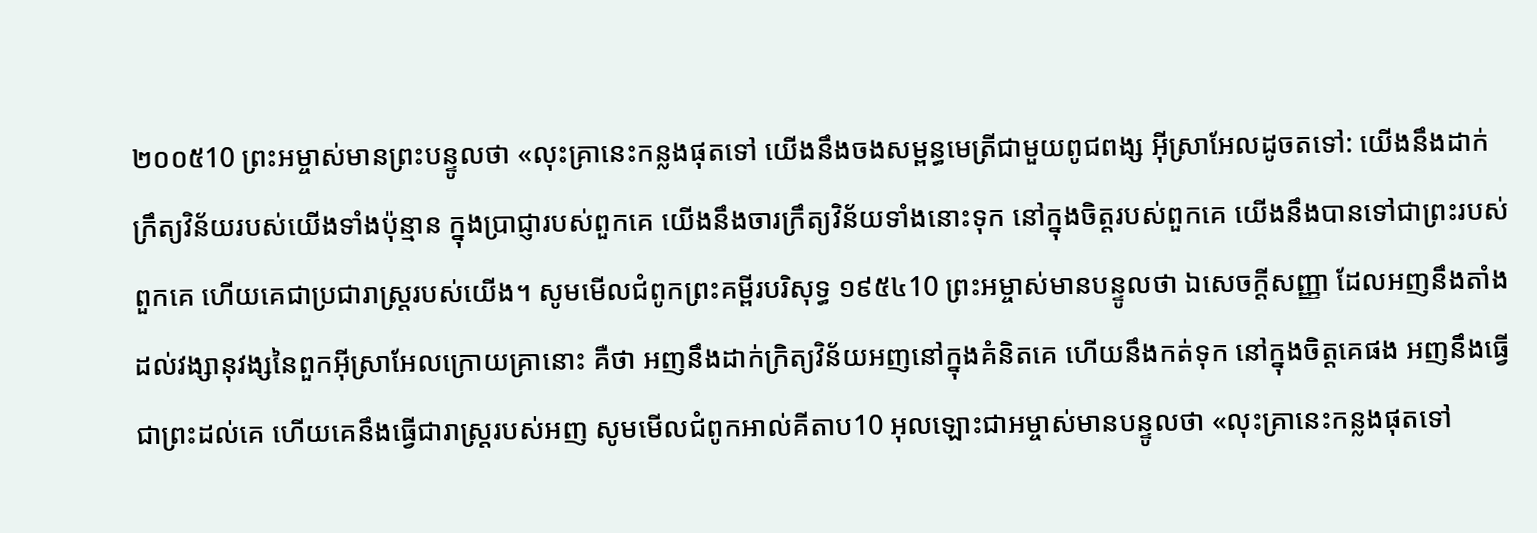២០០៥10 ព្រះអម្ចាស់មានព្រះបន្ទូលថា «លុះគ្រានេះកន្លងផុតទៅ យើងនឹងចងសម្ពន្ធមេត្រីជាមួយពូជពង្ស អ៊ីស្រាអែលដូចតទៅ: យើងនឹងដាក់ក្រឹត្យវិន័យរបស់យើងទាំងប៉ុន្មាន ក្នុងប្រាជ្ញារបស់ពួកគេ យើងនឹងចារក្រឹត្យវិន័យទាំងនោះទុក នៅក្នុងចិត្តរបស់ពួកគេ យើងនឹងបានទៅជាព្រះរបស់ពួកគេ ហើយគេជាប្រជារាស្ត្ររបស់យើង។ សូមមើលជំពូកព្រះគម្ពីរបរិសុទ្ធ ១៩៥៤10 ព្រះអម្ចាស់មានបន្ទូលថា ឯសេចក្ដីសញ្ញា ដែលអញនឹងតាំងដល់វង្សានុវង្សនៃពួកអ៊ីស្រាអែលក្រោយគ្រានោះ គឺថា អញនឹងដាក់ក្រិត្យវិន័យអញនៅក្នុងគំនិតគេ ហើយនឹងកត់ទុក នៅក្នុងចិត្តគេផង អញនឹងធ្វើជាព្រះដល់គេ ហើយគេនឹងធ្វើជារាស្ត្ររបស់អញ សូមមើលជំពូកអាល់គីតាប10 អុលឡោះជាអម្ចាស់មានបន្ទូលថា «លុះគ្រានេះកន្លងផុតទៅ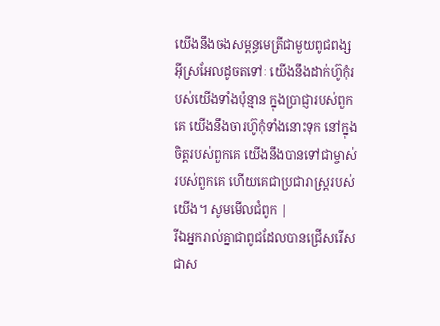យើងនឹងចងសម្ពន្ធមេត្រីជាមួយពូជពង្ស អ៊ីស្រអែលដូចតទៅៈ យើងនឹងដាក់ហ៊ូកុំរបស់យើងទាំងប៉ុន្មាន ក្នុងប្រាជ្ញារបស់ពួកគេ យើងនឹងចារហ៊ូកុំទាំងនោះទុក នៅក្នុងចិត្ដរបស់ពួកគេ យើងនឹងបានទៅជាម្ចាស់របស់ពួកគេ ហើយគេជាប្រជារាស្ដ្ររបស់យើង។ សូមមើលជំពូក |
រីឯអ្នករាល់គ្នាជាពូជដែលបានជ្រើសរើស ជាស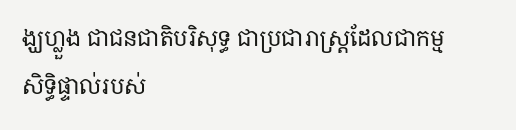ង្ឃហ្លួង ជាជនជាតិបរិសុទ្ធ ជាប្រជារាស្ដ្រដែលជាកម្មសិទ្ធិផ្ទាល់របស់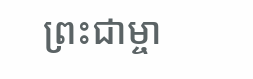ព្រះជាម្ចា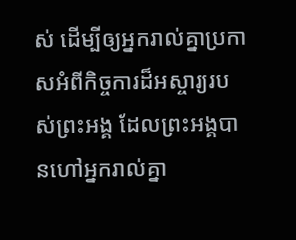ស់ ដើម្បីឲ្យអ្នករាល់គ្នាប្រកាសអំពីកិច្ចការដ៏អស្ចារ្យរបស់ព្រះអង្គ ដែលព្រះអង្គបានហៅអ្នករាល់គ្នា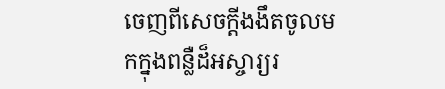ចេញពីសេចក្ដីងងឹតចូលមកក្នុងពន្លឺដ៏អស្ចារ្យរ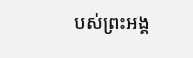បស់ព្រះអង្គ